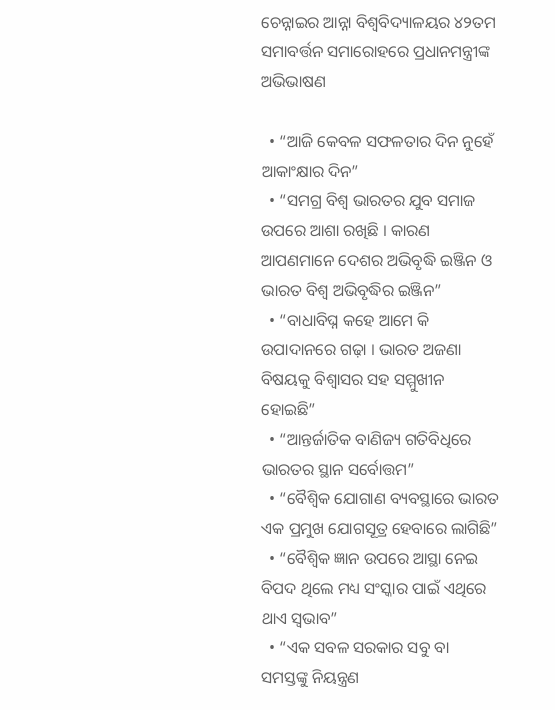ଚେନ୍ନାଇର ଆନ୍ନା ବିଶ୍ୱବିଦ୍ୟାଳୟର ୪୨ତମ ସମାବର୍ତ୍ତନ ସମାରୋହରେ ପ୍ରଧାନମନ୍ତ୍ରୀଙ୍କ ଅଭିଭାଷଣ

  • “ଆଜି କେବଳ ସଫଳତାର ଦିନ ନୁହେଁ ଆକାଂକ୍ଷାର ଦିନ”
  • “ସମଗ୍ର ବିଶ୍ୱ ଭାରତର ଯୁବ ସମାଜ ଉପରେ ଆଶା ରଖିଛି । କାରଣ ଆପଣମାନେ ଦେଶର ଅଭିବୃଦ୍ଧି ଇଞ୍ଜିନ ଓ ଭାରତ ବିଶ୍ୱ ଅଭିବୃଦ୍ଧିର ଇଞ୍ଜିନ”
  • “ବାଧାବିଘ୍ନ କହେ ଆମେ କି ଉପାଦାନରେ ଗଢ଼ା । ଭାରତ ଅଜଣା ବିଷୟକୁ ବିଶ୍ୱାସର ସହ ସମ୍ମୁଖୀନ ହୋଇଛି”
  • “ଆନ୍ତର୍ଜାତିକ ବାଣିଜ୍ୟ ଗତିବିଧିରେ ଭାରତର ସ୍ଥାନ ସର୍ବୋତ୍ତମ”
  • “ବୈଶ୍ୱିକ ଯୋଗାଣ ବ୍ୟବସ୍ଥାରେ ଭାରତ ଏକ ପ୍ରମୁଖ ଯୋଗସୂତ୍ର ହେବାରେ ଲାଗିଛି”
  • “ବୈଶ୍ୱିକ ଜ୍ଞାନ ଉପରେ ଆସ୍ଥା ନେଇ ବିପଦ ଥିଲେ ମଧ୍ୟ ସଂସ୍କାର ପାଇଁ ଏଥିରେ ଥାଏ ସ୍ୱଭାବ”
  • “ଏକ ସବଳ ସରକାର ସବୁ ବା ସମସ୍ତଙ୍କୁ ନିୟନ୍ତ୍ରଣ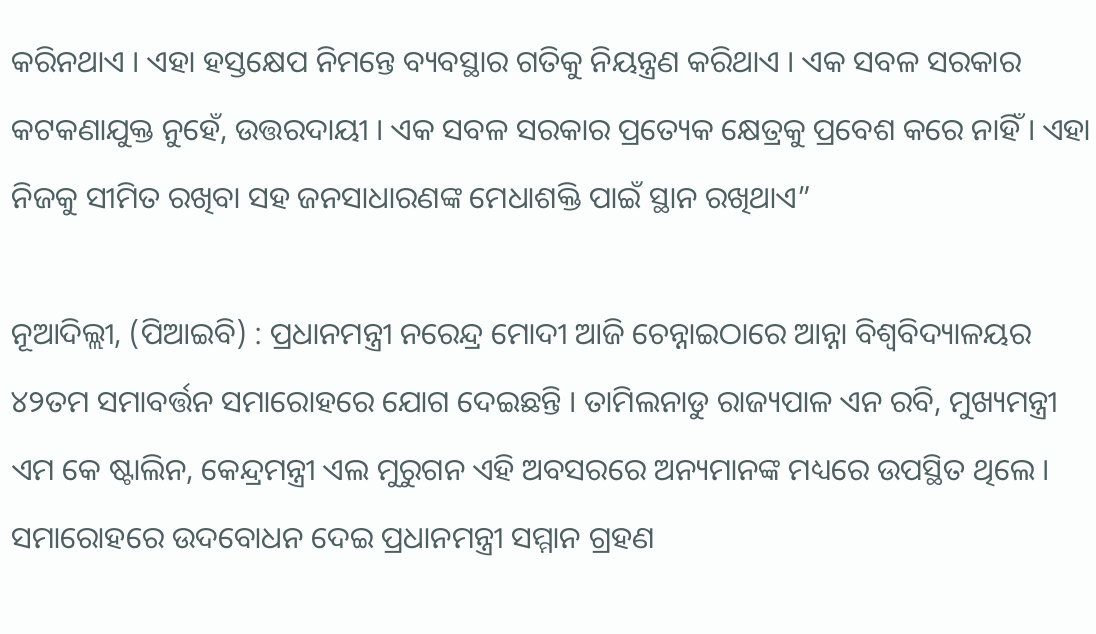କରିନଥାଏ । ଏହା ହସ୍ତକ୍ଷେପ ନିମନ୍ତେ ବ୍ୟବସ୍ଥାର ଗତିକୁ ନିୟନ୍ତ୍ରଣ କରିଥାଏ । ଏକ ସବଳ ସରକାର କଟକଣାଯୁକ୍ତ ନୁହେଁ, ଉତ୍ତରଦାୟୀ । ଏକ ସବଳ ସରକାର ପ୍ରତ୍ୟେକ କ୍ଷେତ୍ରକୁ ପ୍ରବେଶ କରେ ନାହିଁ । ଏହା ନିଜକୁ ସୀମିତ ରଖିବା ସହ ଜନସାଧାରଣଙ୍କ ମେଧାଶକ୍ତି ପାଇଁ ସ୍ଥାନ ରଖିଥାଏ”

ନୂଆଦିଲ୍ଲୀ, (ପିଆଇବି) : ପ୍ରଧାନମନ୍ତ୍ରୀ ନରେନ୍ଦ୍ର ମୋଦୀ ଆଜି ଚେନ୍ନାଇଠାରେ ଆନ୍ନା ବିଶ୍ୱବିଦ୍ୟାଳୟର ୪୨ତମ ସମାବର୍ତ୍ତନ ସମାରୋହରେ ଯୋଗ ଦେଇଛନ୍ତି । ତାମିଲନାଡୁ ରାଜ୍ୟପାଳ ଏନ ରବି, ମୁଖ୍ୟମନ୍ତ୍ରୀ ଏମ କେ ଷ୍ଟାଲିନ, କେନ୍ଦ୍ରମନ୍ତ୍ରୀ ଏଲ ମୁରୁଗନ ଏହି ଅବସରରେ ଅନ୍ୟମାନଙ୍କ ମଧ୍ୟରେ ଉପସ୍ଥିତ ଥିଲେ ।
ସମାରୋହରେ ଉଦବୋଧନ ଦେଇ ପ୍ରଧାନମନ୍ତ୍ରୀ ସମ୍ମାନ ଗ୍ରହଣ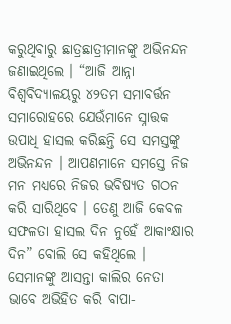କରୁଥିବାରୁ ଛାତ୍ରଛାତ୍ରୀମାନଙ୍କୁ ଅଭିନନ୍ଦନ ଜଣାଇଥିଲେ । “ଆଜି ଆନ୍ନା ବିଶ୍ୱବିଦ୍ୟାଳୟରୁ ୪୨ତମ ସମାବର୍ତ୍ତନ ସମାରୋହରେ ଯେଉଁମାନେ ସ୍ନାତ୍ତକ ଉପାଧି ହାସଲ କରିଛନ୍ତି ସେ ସମସ୍ତଙ୍କୁ ଅଭିନନ୍ଦନ । ଆପଣମାନେ ସମସ୍ତେ ନିଜ ମନ ମଧ୍ୟରେ ନିଜର ଭବିଷ୍ୟତ ଗଠନ କରି ସାରିଥିବେ । ତେଣୁ ଆଜି କେବଳ ସଫଳତା ହାସଲ ଦିନ ନୁହେଁ ଆକାଂକ୍ଷାର ଦିନ” ବୋଲି ସେ କହିଥିଲେ । ସେମାନଙ୍କୁ ଆସନ୍ତା କାଲିର ନେତା ଭାବେ ଅଭିହିତ କରି ବାପା-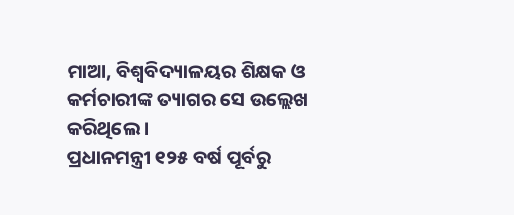ମାଆ, ବିଶ୍ୱବିଦ୍ୟାଳୟର ଶିକ୍ଷକ ଓ କର୍ମଚାରୀଙ୍କ ତ୍ୟାଗର ସେ ଉଲ୍ଲେଖ କରିଥିଲେ ।
ପ୍ରଧାନମନ୍ତ୍ରୀ ୧୨୫ ବର୍ଷ ପୂର୍ବରୁ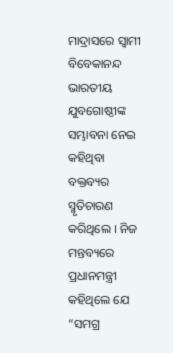ମାଦ୍ରାସରେ ସ୍ୱାମୀ ବିବେକାନନ୍ଦ ଭାରତୀୟ ଯୁବଗୋଷ୍ଠୀଙ୍କ ସମ୍ଭାବନା ନେଇ କହିଥିବା ବକ୍ତବ୍ୟର ସ୍ମୃତିଚାରଣ କରିଥିଲେ । ନିଜ ମନ୍ତବ୍ୟରେ ପ୍ରଧାନମନ୍ତ୍ରୀ କହିଥିଲେ ଯେ “ସମଗ୍ର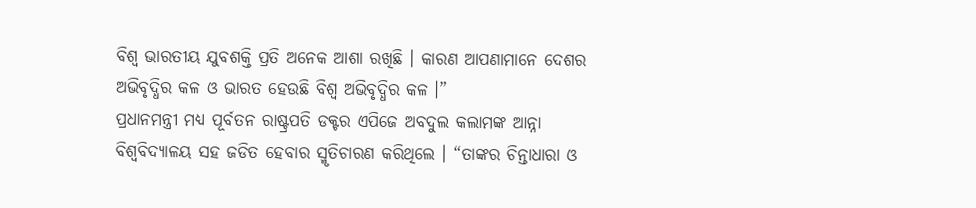ବିଶ୍ୱ ଭାରତୀୟ ଯୁବଶକ୍ତି ପ୍ରତି ଅନେକ ଆଶା ରଖିଛି । କାରଣ ଆପଣାମାନେ ଦେଶର ଅଭିବୃଦ୍ଧିର କଳ ଓ ଭାରତ ହେଉଛି ବିଶ୍ୱ ଅଭିବୃଦ୍ଧିର କଳ ।”
ପ୍ରଧାନମନ୍ତ୍ରୀ ମଧ୍ୟ ପୂର୍ବତନ ରାଷ୍ଟ୍ରପତି ଡକ୍ଟର ଏପିଜେ ଅବଦୁଲ କଲାମଙ୍କ ଆନ୍ନା ବିଶ୍ୱବିଦ୍ୟାଳୟ ସହ ଜଡିତ ହେବାର ସ୍ମୃତିଚାରଣ କରିଥିଲେ । “ତାଙ୍କର ଚିନ୍ତାଧାରା ଓ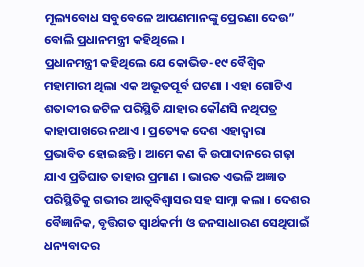ମୂଲ୍ୟବୋଧ ସବୁବେଳେ ଆପଣମାନଙ୍କୁ ପ୍ରେରଣା ଦେଉ” ବୋଲି ପ୍ରଧାନମନ୍ତ୍ରୀ କହିଥିଲେ ।
ପ୍ରଧାନମନ୍ତ୍ରୀ କହିଥିଲେ ଯେ କୋଭିଡ-୧୯ ବୈଶ୍ୱିକ ମହାମାରୀ ଥିଲା ଏକ ଅଭୂତପୂର୍ବ ଘଟଣା । ଏହା ଗୋଟିଏ ଶତାବ୍ଦୀର ଜଟିଳ ପରିସ୍ଥିତି ଯାହାର କୌଣସି ନଥିପତ୍ର କାହାପାଖରେ ନଥାଏ । ପ୍ରତ୍ୟେକ ଦେଶ ଏହାଦ୍ୱାରା ପ୍ରଭାବିତ ହୋଇଛନ୍ତି । ଆମେ କଣ କି ଉପାଦାନରେ ଗଢ଼ା ଯାଏ ପ୍ରତିଘାତ ତାହାର ପ୍ରମାଣ । ଭାରତ ଏଭଳି ଅଜ୍ଞାତ ପରିସ୍ଥିତିକୁ ଗଭୀର ଆତ୍ୱବିଶ୍ୱାସର ସହ ସାମ୍ନା କଲା । ଦେଶର ବୈଜ୍ଞାନିକ, ବୃତ୍ତିଗତ ସ୍ୱାର୍ଥକର୍ମୀ ଓ ଜନସାଧାରଣ ସେଥିପାଇଁ ଧନ୍ୟବାଦର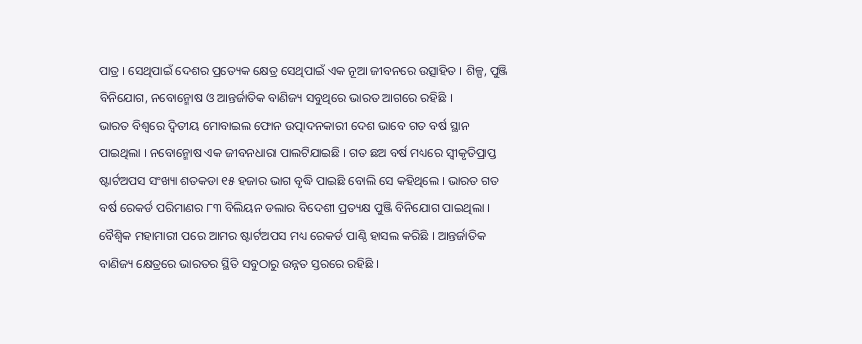ପାତ୍ର । ସେଥିପାଇଁ ଦେଶର ପ୍ରତ୍ୟେକ କ୍ଷେତ୍ର ସେଥିପାଇଁ ଏକ ନୂଆ ଜୀବନରେ ଉତ୍ସାହିତ । ଶିଳ୍ପ, ପୁଞ୍ଜି ବିନିଯୋଗ, ନବୋନ୍ମୋଷ ଓ ଆନ୍ତର୍ଜାତିକ ବାଣିଜ୍ୟ ସବୁଥିରେ ଭାରତ ଆଗରେ ରହିଛି ।
ଭାରତ ବିଶ୍ୱରେ ଦ୍ୱିତୀୟ ମୋବାଇଲ ଫୋନ ଉତ୍ପାଦନକାରୀ ଦେଶ ଭାବେ ଗତ ବର୍ଷ ସ୍ଥାନ ପାଇଥିଲା । ନବୋନ୍ମୋଷ ଏକ ଜୀବନଧାରା ପାଲଟିଯାଇଛି । ଗତ ଛଅ ବର୍ଷ ମଧ୍ୟରେ ସ୍ୱୀକୃତିପ୍ରାପ୍ତ ଷ୍ଟାର୍ଟଅପସ ସଂଖ୍ୟା ଶତକଡା ୧୫ ହଜାର ଭାଗ ବୃଦ୍ଧି ପାଇଛି ବୋଲି ସେ କହିଥିଲେ । ଭାରତ ଗତ ବର୍ଷ ରେକର୍ଡ ପରିମାଣର ୮୩ ବିଲିୟନ ଡଲାର ବିଦେଶୀ ପ୍ରତ୍ୟକ୍ଷ ପୁଞ୍ଜି ବିନିଯୋଗ ପାଇଥିଲା । ବୈଶ୍ୱିକ ମହାମାରୀ ପରେ ଆମର ଷ୍ଟାର୍ଟଅପସ ମଧ୍ୟ ରେକର୍ଡ ପାଣ୍ଠି ହାସଲ କରିଛି । ଆନ୍ତର୍ଜାତିକ ବାଣିଜ୍ୟ କ୍ଷେତ୍ରରେ ଭାରତର ସ୍ଥିତି ସବୁଠାରୁ ଉନ୍ନତ ସ୍ତରରେ ରହିଛି ।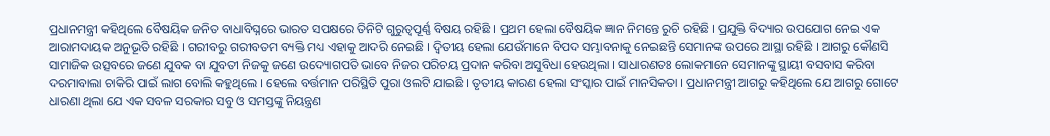ପ୍ରଧାନମନ୍ତ୍ରୀ କହିଥିଲେ ବୈଷୟିକ ଜନିତ ବାଧାବିଘ୍ନରେ ଭାରତ ସପକ୍ଷରେ ତିନିଟି ଗୁରୁତ୍ୱପୂର୍ଣ୍ଣ ବିଷୟ ରହିଛି । ପ୍ରଥମ ହେଲା ବୈଷୟିକ ଜ୍ଞାନ ନିମନ୍ତେ ରୁଚି ରହିଛି । ପ୍ରଯୁକ୍ତି ବିଦ୍ୟାର ଉପଯୋଗ ନେଇ ଏକ ଆରାମଦାୟକ ଅନୁଭୂତି ରହିଛି । ଗରୀବରୁ ଗରୀବତମ ବ୍ୟକ୍ତି ମଧ୍ୟ ଏହାକୁ ଆଦରି ନେଇଛି । ଦ୍ୱିତୀୟ ହେଲା ଯେଉଁମାନେ ବିପଦ ସମ୍ଭାବନାକୁ ନେଇଛନ୍ତି ସେମାନଙ୍କ ଉପରେ ଆସ୍ଥା ରହିଛି । ଆଗରୁ କୌଣସି ସାମାଜିକ ଉତ୍ସବରେ ଜଣେ ଯୁବକ ବା ଯୁବତୀ ନିଜକୁ ଜଣେ ଉଦ୍ୟୋଗପତି ଭାବେ ନିଜର ପରିଚୟ ପ୍ରଦାନ କରିବା ଅସୁବିଧା ହେଉଥିଲା । ସାଧାରଣତଃ ଲୋକମାନେ ସେମାନଙ୍କୁ ସ୍ଥାୟୀ ବସବାସ କରିବା ଦରମାବାଲା ଚାକିରି ପାଇଁ ଲାଗ ବୋଲି କହୁଥିଲେ । ହେଲେ ବର୍ତ୍ତମାନ ପରିସ୍ଥିତି ପୁରା ଓଲଟି ଯାଇଛି । ତୃତୀୟ କାରଣ ହେଲା ସଂସ୍କାର ପାଇଁ ମାନସିକତା । ପ୍ରଧାନମନ୍ତ୍ରୀ ଆଗରୁ କହିଥିଲେ ଯେ ଆଗରୁ ଗୋଟେ ଧାରଣା ଥିଲା ଯେ ଏକ ସବଳ ସରକାର ସବୁ ଓ ସମସ୍ତଙ୍କୁ ନିୟନ୍ତ୍ରଣ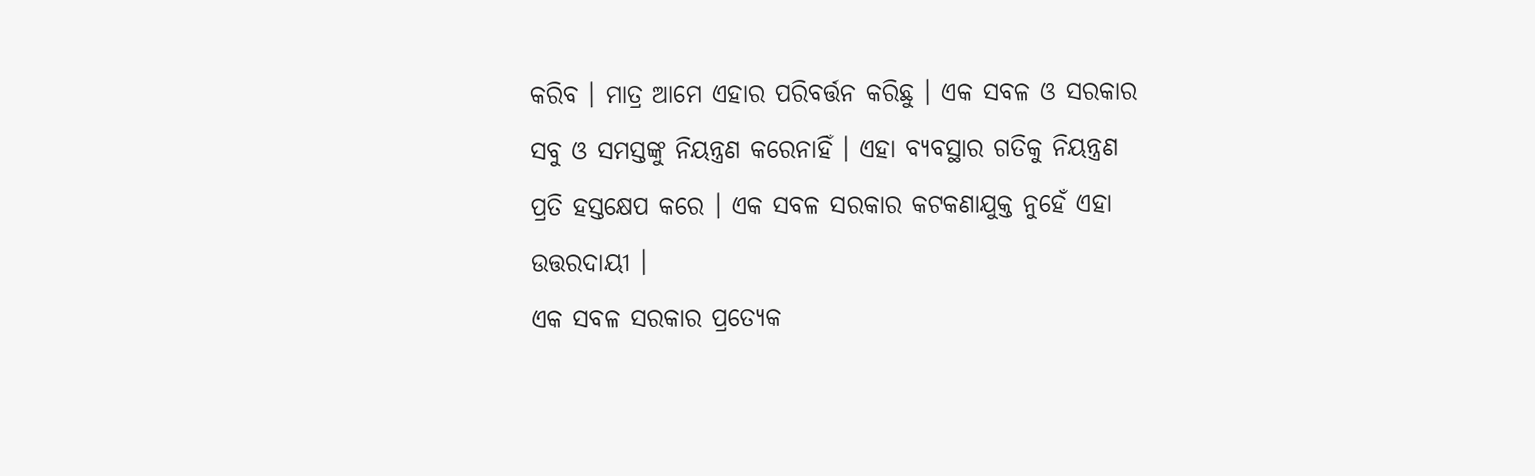କରିବ । ମାତ୍ର ଆମେ ଏହାର ପରିବର୍ତ୍ତନ କରିଛୁ । ଏକ ସବଳ ଓ ସରକାର ସବୁ ଓ ସମସ୍ତଙ୍କୁ ନିୟନ୍ତ୍ରଣ କରେନାହିଁ । ଏହା ବ୍ୟବସ୍ଥାର ଗତିକୁ ନିୟନ୍ତ୍ରଣ ପ୍ରତି ହସ୍ତକ୍ଷେପ କରେ । ଏକ ସବଳ ସରକାର କଟକଣାଯୁକ୍ତ ନୁହେଁ ଏହା ଉତ୍ତରଦାୟୀ ।
ଏକ ସବଳ ସରକାର ପ୍ରତ୍ୟେକ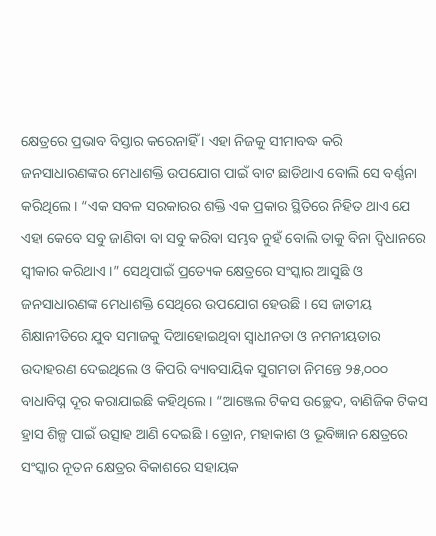କ୍ଷେତ୍ରରେ ପ୍ରଭାବ ବିସ୍ତାର କରେନାହିଁ । ଏହା ନିଜକୁ ସୀମାବଦ୍ଧ କରି ଜନସାଧାରଣଙ୍କର ମେଧାଶକ୍ତି ଉପଯୋଗ ପାଇଁ ବାଟ ଛାଡିଥାଏ ବୋଲି ସେ ବର୍ଣ୍ଣନା କରିଥିଲେ । “ଏକ ସବଳ ସରକାରର ଶକ୍ତି ଏକ ପ୍ରକାର ସ୍ଥିତିରେ ନିହିତ ଥାଏ ଯେ ଏହା କେବେ ସବୁ ଜାଣିବା ବା ସବୁ କରିବା ସମ୍ଭବ ନୁହଁ ବୋଲି ତାକୁ ବିନା ଦ୍ୱିଧାନରେ ସ୍ୱୀକାର କରିଥାଏ ।” ସେଥିପାଇଁ ପ୍ରତ୍ୟେକ କ୍ଷେତ୍ରରେ ସଂସ୍କାର ଆସୁଛି ଓ ଜନସାଧାରଣଙ୍କ ମେଧାଶକ୍ତି ସେଥିରେ ଉପଯୋଗ ହେଉଛି । ସେ ଜାତୀୟ ଶିକ୍ଷାନୀତିରେ ଯୁବ ସମାଜକୁ ଦିଆହୋଇଥିବା ସ୍ୱାଧୀନତା ଓ ନମନୀୟତାର ଉଦାହରଣ ଦେଇଥିଲେ ଓ କିପରି ବ୍ୟାବସାୟିକ ସୁଗମତା ନିମନ୍ତେ ୨୫,୦୦୦ ବାଧାବିଘ୍ନ ଦୂର କରାଯାଇଛି କହିଥିଲେ । “ଆଞ୍ଜେଲ ଟିକସ ଉଚ୍ଛେଦ, ବାଣିଜିକ ଟିକସ ହ୍ରାସ ଶିଳ୍ପ ପାଇଁ ଉତ୍ସାହ ଆଣି ଦେଇଛି । ଡ୍ରୋନ, ମହାକାଶ ଓ ଭୂବିଜ୍ଞାନ କ୍ଷେତ୍ରରେ ସଂସ୍କାର ନୂତନ କ୍ଷେତ୍ରର ବିକାଶରେ ସହାୟକ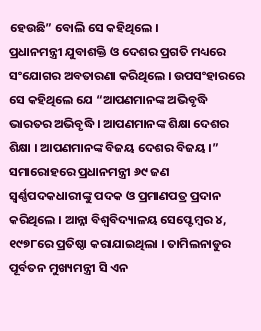ହେଉଛି” ବୋଲି ସେ କହିଥିଲେ ।
ପ୍ରଧାନମନ୍ତ୍ରୀ ଯୁବାଶକ୍ତି ଓ ଦେଶର ପ୍ରଗତି ମଧ୍ୟରେ ସଂଯୋଗର ଅବତାରଣା କରିଥିଲେ । ଉପସଂହାରରେ ସେ କହିଥିଲେ ଯେ “ଆପଣମାନଙ୍କ ଅଭିବୃଦ୍ଧି ଭାରତର ଅଭିବୃଦ୍ଧି । ଆପଣମାନଙ୍କ ଶିକ୍ଷା ଦେଶର ଶିକ୍ଷା । ଆପଣମାନଙ୍କ ବିଜୟ ଦେଶର ବିଜୟ ।”
ସମାରୋହରେ ପ୍ରଧାନମନ୍ତ୍ରୀ ୬୯ ଜଣ ସ୍ୱର୍ଣ୍ଣପଦକଧାରୀଙ୍କୁ ପଦକ ଓ ପ୍ରମାଣପତ୍ର ପ୍ରଦାନ କରିଥିଲେ । ଆନ୍ନା ବିଶ୍ୱବିଦ୍ୟାଳୟ ସେପ୍ଟେମ୍ବର ୪, ୧୯୭୮ରେ ପ୍ରତିଷ୍ଠା କରାଯାଇଥିଲା । ତାମିଲନାଡୁର ପୂର୍ବତନ ମୁଖ୍ୟମନ୍ତ୍ରୀ ସି ଏନ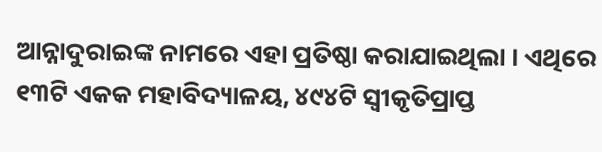ଆନ୍ନାଦୁରାଇଙ୍କ ନାମରେ ଏହା ପ୍ରତିଷ୍ଠା କରାଯାଇଥିଲା । ଏଥିରେ ୧୩ଟି ଏକକ ମହାବିଦ୍ୟାଳୟ, ୪୯୪ଟି ସ୍ୱୀକୃତିପ୍ରାପ୍ତ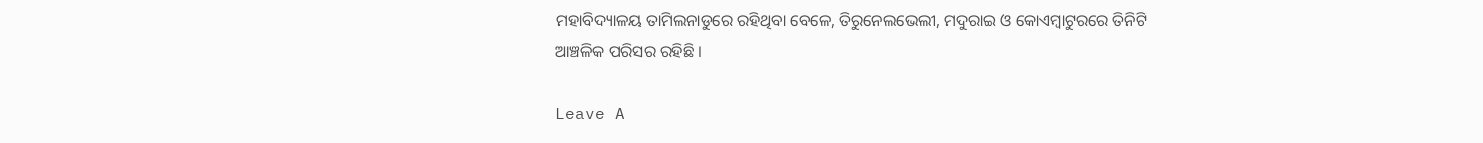ମହାବିଦ୍ୟାଳୟ ତାମିଲନାଡୁରେ ରହିଥିବା ବେଳେ, ତିରୁନେଲଭେଲୀ, ମଦୁରାଇ ଓ କୋଏମ୍ବାଟୁରରେ ତିନିଟି ଆଞ୍ଚଳିକ ପରିସର ରହିଛି ।

Leave A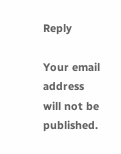Reply

Your email address will not be published.